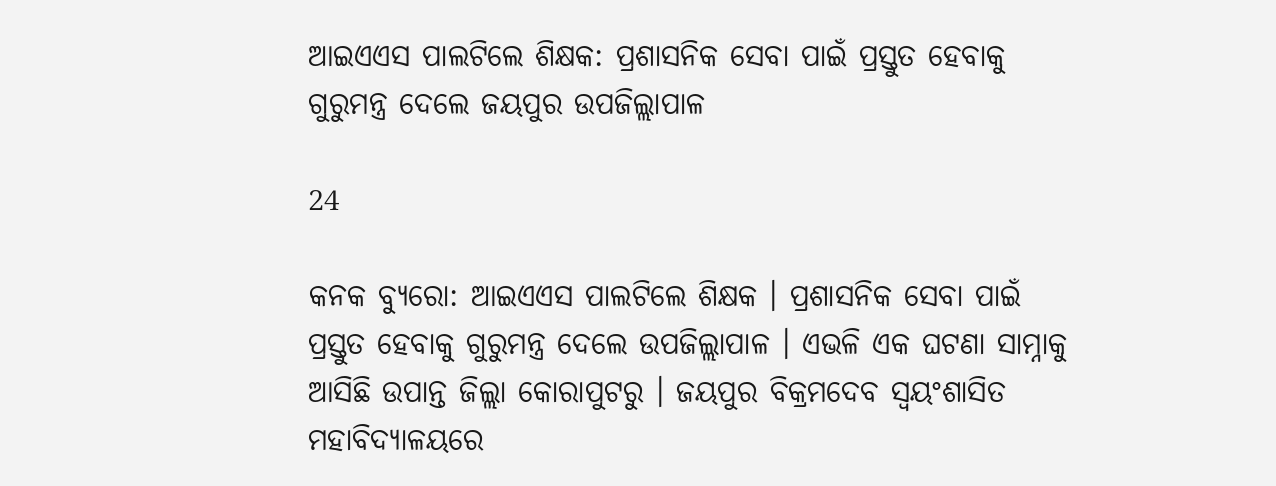ଆଇଏଏସ ପାଲଟିଲେ ଶିକ୍ଷକ: ପ୍ରଶାସନିକ ସେବା ପାଇଁ ପ୍ରସ୍ତୁତ ହେବାକୁ ଗୁରୁମନ୍ତ୍ର ଦେଲେ ଜୟପୁର ଉପଜିଲ୍ଲାପାଳ

24

କନକ ବ୍ୟୁରୋ: ଆଇଏଏସ ପାଲଟିଲେ ଶିକ୍ଷକ । ପ୍ରଶାସନିକ ସେବା ପାଇଁ ପ୍ରସ୍ତୁତ ହେବାକୁ ଗୁରୁମନ୍ତ୍ର ଦେଲେ ଉପଜିଲ୍ଲାପାଳ । ଏଭଳି ଏକ ଘଟଣା ସାମ୍ନାକୁ ଆସିଛି ଉପାନ୍ତ ଜିଲ୍ଲା କୋରାପୁଟରୁ । ଜୟପୁର ବିକ୍ରମଦେବ ସ୍ୱୟଂଶାସିତ ମହାବିଦ୍ୟାଳୟରେ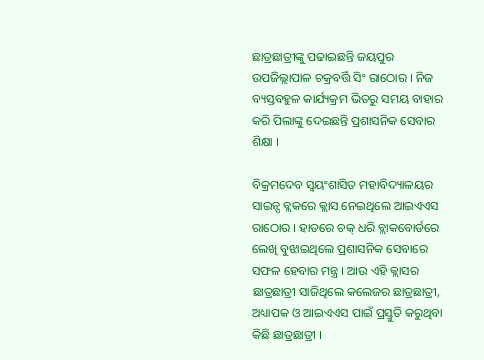ଛାତ୍ରଛାତ୍ରୀଙ୍କୁ ପଢାଇଛନ୍ତି ଜୟପୁର ଉପଜିଲ୍ଲାପାଳ ଚକ୍ରବର୍ତ୍ତି ସିଂ ରାଠୋର । ନିଜ ବ୍ୟସ୍ତବହୁଳ କାର୍ଯ୍ୟକ୍ରମ ଭିତରୁ ସମୟ ବାହାର କରି ପିଲାଙ୍କୁ ଦେଇଛନ୍ତି ପ୍ରଶାସନିକ ସେବାର ଶିକ୍ଷା ।

ବିକ୍ରମଦେବ ସ୍ୱୟଂଶାସିତ ମହାବିଦ୍ୟାଳୟର ସାଇନ୍ସ ବ୍ଲକରେ କ୍ଲାସ ନେଇଥିଲେ ଆଇଏଏସ ରାଠୋର । ହାତରେ ଚକ୍ ଧରି ବ୍ଲାକବୋର୍ଡରେ ଲେଖି ବୁଝାଇଥିଲେ ପ୍ରଶାସନିକ ସେବାରେ ସଫଳ ହେବାର ମନ୍ତ୍ର । ଆଉ ଏହି କ୍ଲାସର ଛାତ୍ରଛାତ୍ରୀ ସାଜିଥିଲେ କଲେଜର ଛାତ୍ରଛାତ୍ରୀ, ଅଧ୍ୟାପକ ଓ ଆଇଏଏସ ପାଇଁ ପ୍ରସ୍ତୁତି କରୁଥିବା କିଛି ଛାତ୍ରଛାତ୍ରୀ ।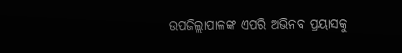ଉପଜିଲ୍ଲାପାଳଙ୍କ ଏପରି ଅଭିନବ ପ୍ରୟାସକୁ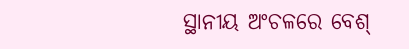ସ୍ଥାନୀୟ ଅଂଚଳରେ ବେଶ୍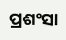ପ୍ରଶଂସା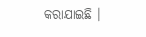କରାଯାଇଛି ।